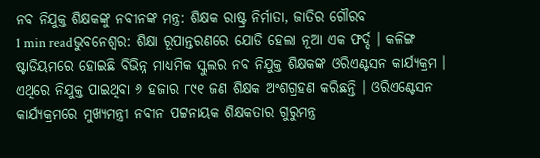ନବ ନିଯୁକ୍ତ ଶିକ୍ଷକଙ୍କୁ ନବୀନଙ୍କ ମନ୍ତ୍ର: ଶିକ୍ଷକ ରାଷ୍ଟ୍ର ନିର୍ମାତା, ଜାତିର ଗୌରବ
1 min readଭୁବନେଶ୍ୱର: ଶିକ୍ଷା ରୂପାନ୍ତରଣରେ ଯୋଡି ହେଲା ନୂଆ ଏକ ଫର୍ଦ୍ଦ । କଳିଙ୍ଗ ଷ୍ଟାଡିୟମରେ ହୋଇଛି ବିଭିନ୍ନ ମାଧ୍ୟମିକ ସ୍କୁଲର ନବ ନିଯୁକ୍ତ ଶିକ୍ଷକଙ୍କ ଓରିଏଣ୍ଟସନ କାର୍ଯ୍ୟକ୍ରମ । ଏଥିରେ ନିଯୁକ୍ତ ପାଇଥିବା ୬ ହଜାର ୮୯୧ ଜଣ ଶିକ୍ଷକ ଅଂଶଗ୍ରହଣ କରିଛନ୍ତି । ଓରିଏଣ୍ଟେସନ କାର୍ଯ୍ୟକ୍ରମରେ ମୁଖ୍ୟମନ୍ତ୍ରୀ ନବୀନ ପଟ୍ଟନାୟକ ଶିକ୍ଷକତାର ଗୁରୁମନ୍ତ୍ର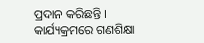ପ୍ରଦାନ କରିଛନ୍ତି । କାର୍ଯ୍ୟକ୍ରମରେ ଗଣଶିକ୍ଷା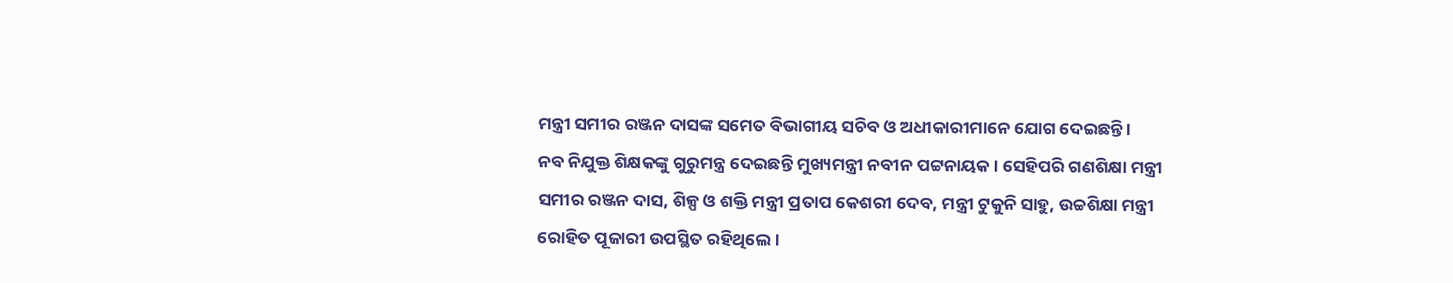ମନ୍ତ୍ରୀ ସମୀର ରଞ୍ଜନ ଦାସଙ୍କ ସମେତ ବିଭାଗୀୟ ସଚିବ ଓ ଅଧୀକାରୀମାନେ ଯୋଗ ଦେଇଛନ୍ତି ।
ନବ ନିଯୁକ୍ତ ଶିକ୍ଷକଙ୍କୁ ଗୁରୁମନ୍ତ୍ର ଦେଇଛନ୍ତି ମୁଖ୍ୟମନ୍ତ୍ରୀ ନବୀନ ପଟ୍ଟନାୟକ । ସେହିପରି ଗଣଶିକ୍ଷା ମନ୍ତ୍ରୀ ସମୀର ରଞ୍ଜନ ଦାସ, ଶିଳ୍ପ ଓ ଶକ୍ତି ମନ୍ତ୍ରୀ ପ୍ରତାପ କେଶରୀ ଦେବ, ମନ୍ତ୍ରୀ ଟୁକୁନି ସାହୁ, ଉଚ୍ଚଶିକ୍ଷା ମନ୍ତ୍ରୀ ରୋହିତ ପୂଜାରୀ ଉପସ୍ଥିତ ରହିଥିଲେ ।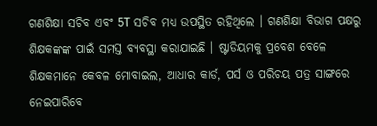ଗଣଶିକ୍ଷା ସଚିବ ଏବଂ 5T ସଚିବ ମଧ୍ୟ ଉପସ୍ଥିତ ରହିଥିଲେ । ଗଣଶିକ୍ଷା ବିଭାଗ ପକ୍ଷରୁ ଶିକ୍ଷକଙ୍କଙ୍କ ପାଇଁ ସମସ୍ତ ବ୍ୟବସ୍ଥା କରାଯାଇଛି । ଷ୍ଟାଡିୟମକୁ ପ୍ରବେଶ ବେଳେ ଶିକ୍ଷକମାନେ କେବଳ ମୋବାଇଲ, ଆଧାର କାର୍ଡ, ପର୍ସ ଓ ପରିଚୟ ପତ୍ର ସାଙ୍ଗରେ ନେଇପାରିବେ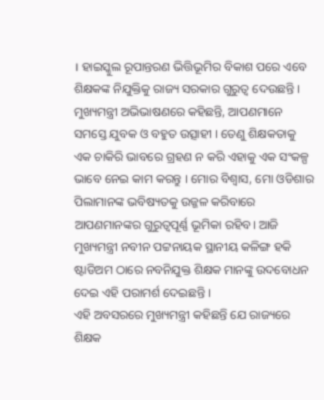। ହାଇସ୍କୁଲ ରୂପାନ୍ତରଣ ଭିତ୍ତିଭୂମିର ବିକାଶ ପରେ ଏବେ ଶିକ୍ଷକଙ୍କ ନିଯୁକ୍ତିକୁ ରାଜ୍ୟ ସରକାର ଗୁରୁତ୍ୱ ଦେଉଛନ୍ତି ।
ମୁଖ୍ୟମନ୍ତ୍ରୀ ଅଭିଭାଷଣରେ କହିଛନ୍ତି, ଆପଣମାନେ ସମସ୍ତେ ଯୁବକ ଓ ବହୁତ ଉତ୍ସାହୀ । ତେଣୁ ଶିକ୍ଷକତାକୁ ଏକ ଚାକିରି ଭାବରେ ଗ୍ରହଣ ନ କରି ଏହାକୁ ଏକ ସଂକଳ୍ପ ଭାବେ ନେଇ କାମ କରନ୍ତୁ । ମୋର ବିଶ୍ବାସ, ମୋ ଓଡିଶାର ପିଲାମାନଙ୍କ ଭବିଷ୍ୟତକୁ ଉଜ୍ଜଳ କରିବାରେ ଆପଣମାନଙ୍କର ଗୁରୁତ୍ବପୂର୍ଣ୍ଣ ଭୂମିକା ରହିବ। ଆଜି ମୁଖ୍ୟମନ୍ତ୍ରୀ ନବୀନ ପଟ୍ଟନାୟକ ସ୍ଥାନୀୟ କଳିଙ୍ଗ ହକି ଷ୍ଟାଡିଅମ ଠାରେ ନବନିଯୁକ୍ତ ଶିକ୍ଷକ ମାନଙ୍କୁ ଉଦବୋଧନ ଦେଇ ଏହି ପରାମର୍ଶ ଦେଇଛନ୍ତି ।
ଏହି ଅବସରରେ ମୁଖ୍ୟମନ୍ତ୍ରୀ କହିଛନ୍ତି ଯେ ରାଜ୍ୟରେ ଶିକ୍ଷକ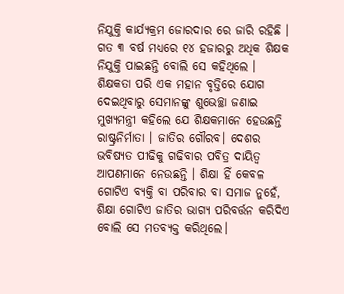ନିଯୁକ୍ତି କାର୍ଯ୍ୟକ୍ରମ ଜୋରଦାର ରେ ଜାରି ରହିଛି । ଗତ ୩ ବର୍ଷ ମଧ୍ୟରେ ୧୪ ହଜାରରୁ ଅଧିକ ଶିକ୍ଷକ ନିଯୁକ୍ତି ପାଇଛନ୍ତି ବୋଲି ସେ କହିଥିଲେ । ଶିକ୍ଷକତା ପରି ଏକ ମହାନ ବୃତ୍ତିରେ ଯୋଗ ଦେଇଥିବାରୁ ସେମାନଙ୍କୁ ଶୁଭେଚ୍ଛା ଜଣାଇ ମୁଖ୍ୟମନ୍ତ୍ରୀ କହିଲେ ଯେ ଶିକ୍ଷକମାନେ ହେଉଛନ୍ତି ରାଷ୍ଟ୍ରନିର୍ମାତା । ଜାତିର ଗୌରବ। ଦେଶର ଭବିଷ୍ୟତ ପୀଢିକୁ ଗଢିବାର ପବିତ୍ର ଦାୟିତ୍ବ ଆପଣମାନେ ନେଉଛନ୍ତି । ଶିକ୍ଷା ହିଁ କେବଳ ଗୋଟିଏ ବ୍ୟକ୍ତି ବା ପରିବାର ବା ସମାଜ ନୁହେଁ, ଶିକ୍ଷା ଗୋଟିଏ ଜାତିର ଭାଗ୍ୟ ପରିବର୍ତ୍ତନ କରିଦିଏ ବୋଲି ସେ ମତବ୍ୟକ୍ତ କରିଥିଲେ।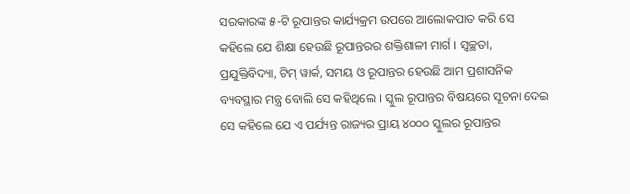ସରକାରଙ୍କ ୫-ଟି ରୂପାନ୍ତର କାର୍ଯ୍ୟକ୍ରମ ଉପରେ ଆଲୋକପାତ କରି ସେ କହିଲେ ଯେ ଶିକ୍ଷା ହେଉଛି ରୂପାନ୍ତରର ଶକ୍ତିଶାଳୀ ମାର୍ଗ । ସ୍ବଚ୍ଛତା, ପ୍ରଯୁକ୍ତିବିଦ୍ୟା, ଟିମ୍ ୱାର୍କ, ସମୟ ଓ ରୂପାନ୍ତର ହେଉଛି ଆମ ପ୍ରଶାସନିକ ବ୍ୟବସ୍ଥାର ମନ୍ତ୍ର ବୋଲି ସେ କହିଥିଲେ । ସ୍କୁଲ ରୂପାନ୍ତର ବିଷୟରେ ସୂଚନା ଦେଇ ସେ କହିଲେ ଯେ ଏ ପର୍ଯ୍ୟନ୍ତ ରାଜ୍ୟର ପ୍ରାୟ ୪୦୦୦ ସ୍କୁଲର ରୂପାନ୍ତର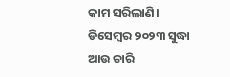କାମ ସରିଲାଣି। ଡିସେମ୍ବର ୨୦୨୩ ସୁଦ୍ଧା ଆଉ ଚାରି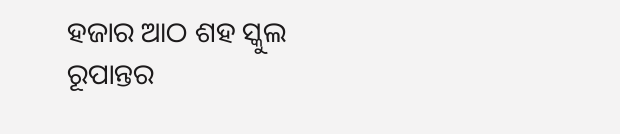ହଜାର ଆଠ ଶହ ସ୍କୁଲ ରୂପାନ୍ତର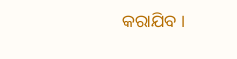କରାଯିବ ।